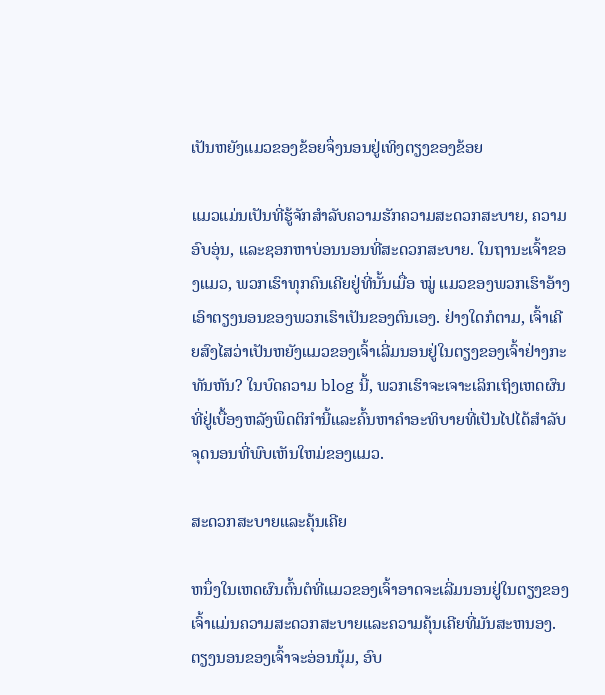ເປັນຫຍັງແມວຂອງຂ້ອຍຈຶ່ງນອນຢູ່ເທິງຕຽງຂອງຂ້ອຍ

ແມວແມ່ນເປັນທີ່ຮູ້ຈັກສໍາລັບຄວາມຮັກຄວາມສະດວກສະບາຍ, ຄວາມອົບອຸ່ນ, ແລະຊອກຫາບ່ອນນອນທີ່ສະດວກສະບາຍ. ໃນຖານະເຈົ້າຂອງແມວ, ພວກເຮົາທຸກຄົນເຄີຍຢູ່ທີ່ນັ້ນເມື່ອ ໝູ່ ແມວຂອງພວກເຮົາອ້າງເອົາຕຽງນອນຂອງພວກເຮົາເປັນຂອງຕົນເອງ. ຢ່າງໃດກໍຕາມ, ເຈົ້າເຄີຍສົງໄສວ່າເປັນຫຍັງແມວຂອງເຈົ້າເລີ່ມນອນຢູ່ໃນຕຽງຂອງເຈົ້າຢ່າງກະທັນຫັນ? ໃນບົດຄວາມ blog ນີ້, ພວກເຮົາຈະເຈາະເລິກເຖິງເຫດຜົນທີ່ຢູ່ເບື້ອງຫລັງພຶດຕິກໍານີ້ແລະຄົ້ນຫາຄໍາອະທິບາຍທີ່ເປັນໄປໄດ້ສໍາລັບຈຸດນອນທີ່ພົບເຫັນໃຫມ່ຂອງແມວ.

ສະດວກສະບາຍແລະຄຸ້ນເຄີຍ

ຫນຶ່ງໃນເຫດຜົນຕົ້ນຕໍທີ່ແມວຂອງເຈົ້າອາດຈະເລີ່ມນອນຢູ່ໃນຕຽງຂອງເຈົ້າແມ່ນຄວາມສະດວກສະບາຍແລະຄວາມຄຸ້ນເຄີຍທີ່ມັນສະຫນອງ. ຕຽງນອນຂອງເຈົ້າຈະອ່ອນນຸ້ມ, ອົບ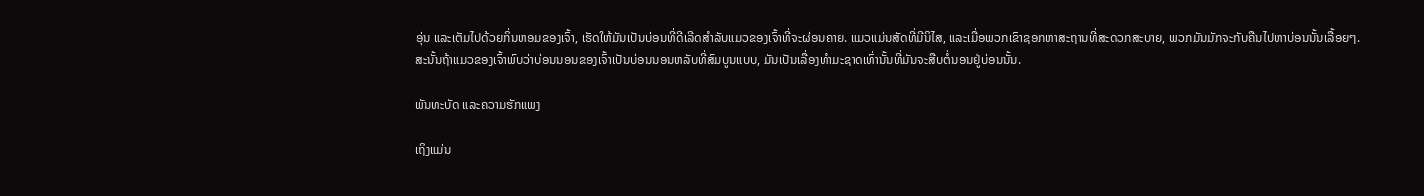ອຸ່ນ ແລະເຕັມໄປດ້ວຍກິ່ນຫອມຂອງເຈົ້າ, ເຮັດໃຫ້ມັນເປັນບ່ອນທີ່ດີເລີດສຳລັບແມວຂອງເຈົ້າທີ່ຈະຜ່ອນຄາຍ. ແມວແມ່ນສັດທີ່ມີນິໄສ, ແລະເມື່ອພວກເຂົາຊອກຫາສະຖານທີ່ສະດວກສະບາຍ, ພວກມັນມັກຈະກັບຄືນໄປຫາບ່ອນນັ້ນເລື້ອຍໆ. ສະນັ້ນຖ້າແມວຂອງເຈົ້າພົບວ່າບ່ອນນອນຂອງເຈົ້າເປັນບ່ອນນອນຫລັບທີ່ສົມບູນແບບ, ມັນເປັນເລື່ອງທໍາມະຊາດເທົ່ານັ້ນທີ່ມັນຈະສືບຕໍ່ນອນຢູ່ບ່ອນນັ້ນ.

ພັນທະບັດ ແລະຄວາມຮັກແພງ

ເຖິງແມ່ນ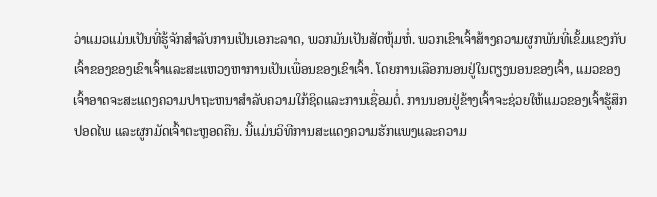ວ່າແມວແມ່ນເປັນທີ່ຮູ້ຈັກສໍາລັບການເປັນເອກະລາດ, ພວກມັນເປັນສັດຫຸ້ມຫໍ່. ພວກເຂົາເຈົ້າສ້າງຄວາມຜູກພັນທີ່ເຂັ້ມແຂງກັບເຈົ້າຂອງຂອງເຂົາເຈົ້າແລະສະແຫວງຫາການເປັນເພື່ອນຂອງເຂົາເຈົ້າ. ໂດຍການເລືອກນອນຢູ່ໃນຕຽງນອນຂອງເຈົ້າ, ແມວຂອງເຈົ້າອາດຈະສະແດງຄວາມປາຖະຫນາສໍາລັບຄວາມໃກ້ຊິດແລະການເຊື່ອມຕໍ່. ການນອນຢູ່ຂ້າງເຈົ້າຈະຊ່ວຍໃຫ້ແມວຂອງເຈົ້າຮູ້ສຶກປອດໄພ ແລະຜູກມັດເຈົ້າຕະຫຼອດຄືນ. ນີ້ແມ່ນວິທີການສະແດງຄວາມຮັກແພງແລະຄວາມ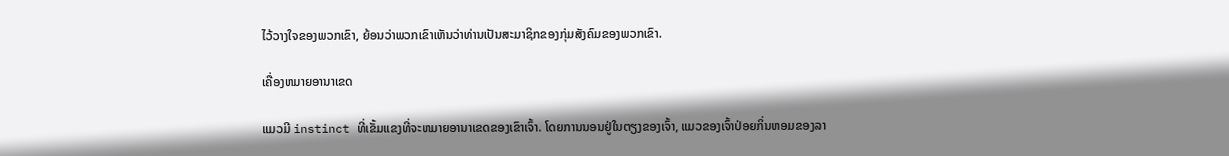ໄວ້ວາງໃຈຂອງພວກເຂົາ, ຍ້ອນວ່າພວກເຂົາເຫັນວ່າທ່ານເປັນສະມາຊິກຂອງກຸ່ມສັງຄົມຂອງພວກເຂົາ.

ເຄື່ອງຫມາຍອານາເຂດ

ແມວມີ instinct ທີ່ເຂັ້ມແຂງທີ່ຈະຫມາຍອານາເຂດຂອງເຂົາເຈົ້າ. ໂດຍການນອນຢູ່ໃນຕຽງຂອງເຈົ້າ, ແມວຂອງເຈົ້າປ່ອຍກິ່ນຫອມຂອງລາ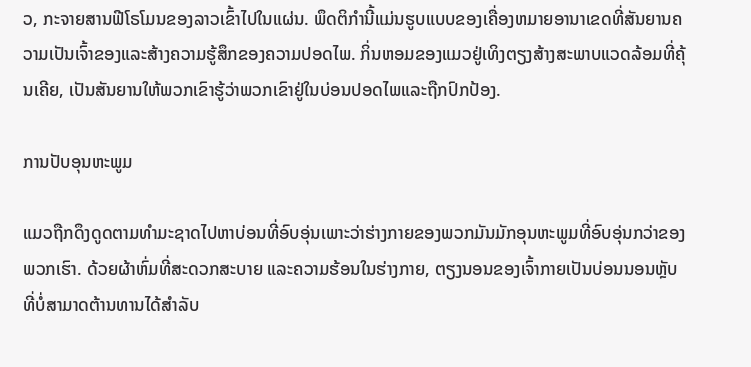ວ, ກະຈາຍສານຟີໂຣໂມນຂອງລາວເຂົ້າໄປໃນແຜ່ນ. ພຶດຕິກໍານີ້ແມ່ນຮູບແບບຂອງເຄື່ອງຫມາຍອານາເຂດທີ່ສັນຍານຄວາມເປັນເຈົ້າຂອງແລະສ້າງຄວາມຮູ້ສຶກຂອງຄວາມປອດໄພ. ກິ່ນຫອມຂອງແມວຢູ່ເທິງຕຽງສ້າງສະພາບແວດລ້ອມທີ່ຄຸ້ນເຄີຍ, ເປັນສັນຍານໃຫ້ພວກເຂົາຮູ້ວ່າພວກເຂົາຢູ່ໃນບ່ອນປອດໄພແລະຖືກປົກປ້ອງ.

ການປັບອຸນຫະພູມ

ແມວຖືກດຶງດູດຕາມທໍາມະຊາດໄປຫາບ່ອນທີ່ອົບອຸ່ນເພາະວ່າຮ່າງກາຍຂອງພວກມັນມັກອຸນຫະພູມທີ່ອົບອຸ່ນກວ່າຂອງພວກເຮົາ. ດ້ວຍຜ້າຫົ່ມທີ່ສະດວກສະບາຍ ແລະຄວາມຮ້ອນໃນຮ່າງກາຍ, ຕຽງນອນຂອງເຈົ້າກາຍເປັນບ່ອນນອນຫຼັບທີ່ບໍ່ສາມາດຕ້ານທານໄດ້ສຳລັບ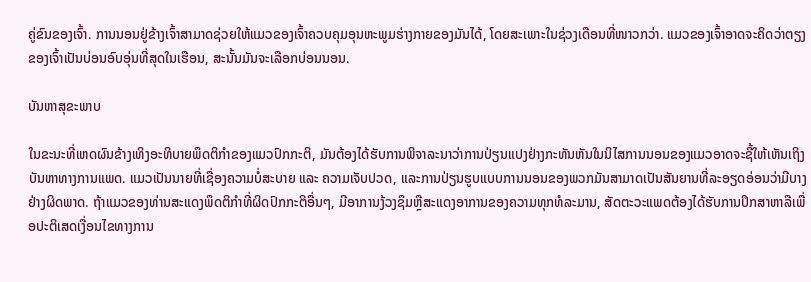ຄູ່ຂົນຂອງເຈົ້າ. ການນອນຢູ່ຂ້າງເຈົ້າສາມາດຊ່ວຍໃຫ້ແມວຂອງເຈົ້າຄວບຄຸມອຸນຫະພູມຮ່າງກາຍຂອງມັນໄດ້, ໂດຍສະເພາະໃນຊ່ວງເດືອນທີ່ໜາວກວ່າ. ແມວຂອງເຈົ້າອາດຈະຄິດວ່າຕຽງຂອງເຈົ້າເປັນບ່ອນອົບອຸ່ນທີ່ສຸດໃນເຮືອນ, ສະນັ້ນມັນຈະເລືອກບ່ອນນອນ.

ບັນຫາສຸຂະພາບ

ໃນຂະນະທີ່ເຫດຜົນຂ້າງເທິງອະທິບາຍພຶດຕິກໍາຂອງແມວປົກກະຕິ, ມັນຕ້ອງໄດ້ຮັບການພິຈາລະນາວ່າການປ່ຽນແປງຢ່າງກະທັນຫັນໃນນິໄສການນອນຂອງແມວອາດຈະຊີ້ໃຫ້ເຫັນເຖິງບັນຫາທາງການແພດ. ແມວເປັນນາຍທີ່ເຊື່ອງຄວາມບໍ່ສະບາຍ ແລະ ຄວາມເຈັບປວດ, ແລະການປ່ຽນຮູບແບບການນອນຂອງພວກມັນສາມາດເປັນສັນຍານທີ່ລະອຽດອ່ອນວ່າມີບາງຢ່າງຜິດພາດ. ຖ້າແມວຂອງທ່ານສະແດງພຶດຕິກໍາທີ່ຜິດປົກກະຕິອື່ນໆ, ມີອາການງ້ວງຊຶມຫຼືສະແດງອາການຂອງຄວາມທຸກທໍລະມານ, ສັດຕະວະແພດຕ້ອງໄດ້ຮັບການປຶກສາຫາລືເພື່ອປະຕິເສດເງື່ອນໄຂທາງການ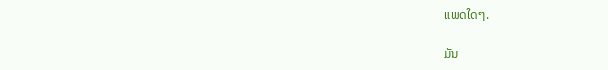ແພດໃດໆ.

ມັນ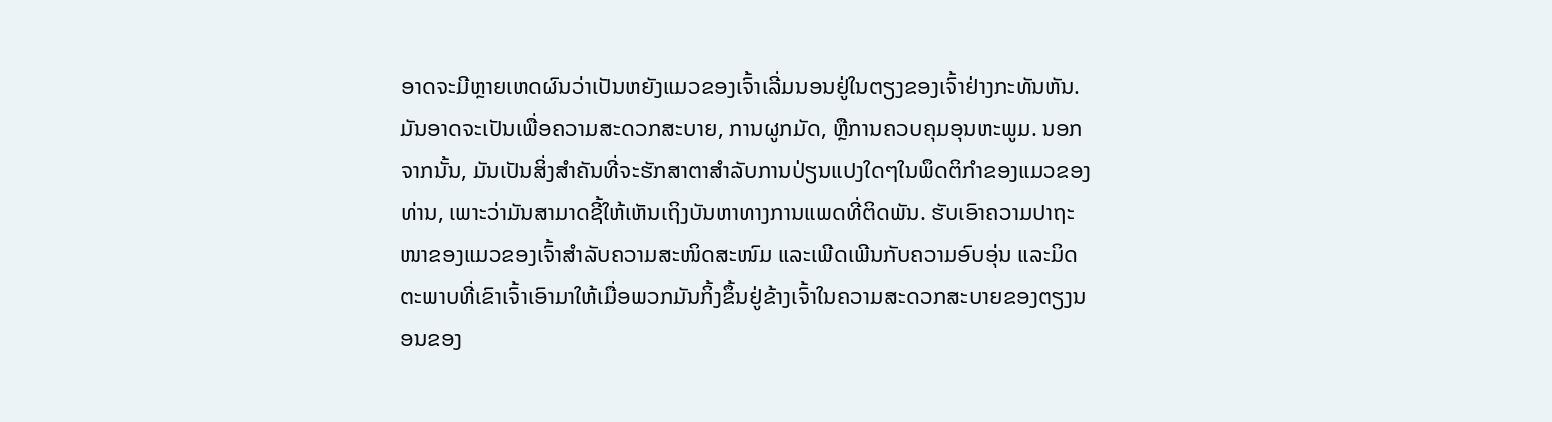ອາດຈະມີຫຼາຍເຫດຜົນວ່າເປັນຫຍັງແມວຂອງເຈົ້າເລີ່ມນອນຢູ່ໃນຕຽງຂອງເຈົ້າຢ່າງກະທັນຫັນ. ມັນອາດຈະເປັນເພື່ອຄວາມສະດວກສະບາຍ, ການຜູກມັດ, ຫຼືການຄວບຄຸມອຸນຫະພູມ. ນອກຈາກນັ້ນ, ມັນເປັນສິ່ງສໍາຄັນທີ່ຈະຮັກສາຕາສໍາລັບການປ່ຽນແປງໃດໆໃນພຶດຕິກໍາຂອງແມວຂອງທ່ານ, ເພາະວ່າມັນສາມາດຊີ້ໃຫ້ເຫັນເຖິງບັນຫາທາງການແພດທີ່ຕິດພັນ. ຮັບເອົາຄວາມປາຖະໜາຂອງແມວຂອງເຈົ້າສຳລັບຄວາມສະໜິດສະໜົມ ແລະເພີດເພີນກັບຄວາມອົບອຸ່ນ ແລະມິດຕະພາບທີ່ເຂົາເຈົ້າເອົາມາໃຫ້ເມື່ອພວກມັນກິ້ງຂຶ້ນຢູ່ຂ້າງເຈົ້າໃນຄວາມສະດວກສະບາຍຂອງຕຽງນອນຂອງ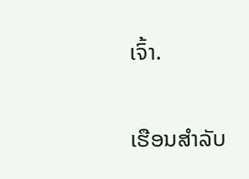ເຈົ້າ.

ເຮືອນສໍາລັບ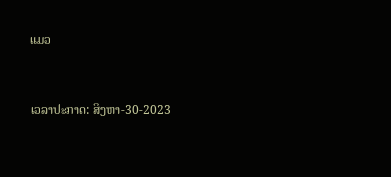ແມວ


ເວລາປະກາດ: ສິງຫາ-30-2023